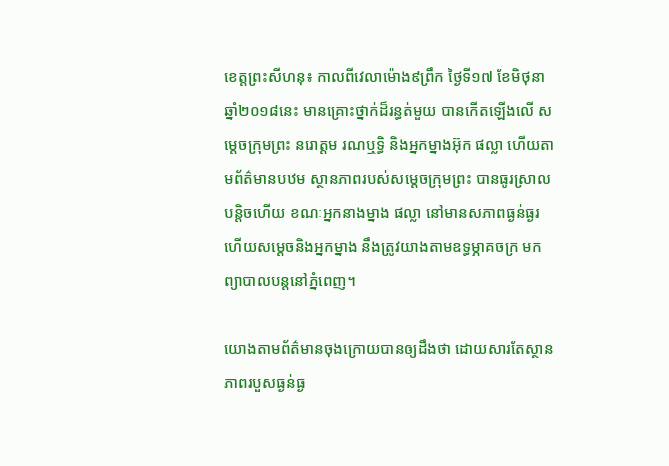ខេត្តព្រះសីហនុ៖ កាលពីវេលាម៉ោង៩ព្រឹក ថ្ងៃទី១៧ ខែមិថុនា ឆ្នាំ២០១៨នេះ មានគ្រោះថ្នាក់ដ៏រន្ធត់មួយ បានកើតឡើងលើ សម្តេចក្រុមព្រះ នរោត្តម រណឬទ្ធិ និងអ្នកម្នាងអ៊ុក ផល្លា ហើយតាមព័ត៌មានបឋម ស្ថានភាពរបស់សម្តេចក្រុមព្រះ បានធូរស្រាលបន្តិចហើយ ខណៈអ្នកនាងម្នាង ផល្លា នៅមានសភាពធ្ងន់ធ្ងរ ហើយសម្តេចនិងអ្នកម្នាង នឹងត្រូវយាងតាមឧទ្ធម្ភាគចក្រ មកព្យាបាលបន្តនៅភ្នំពេញ។

យោងតាមព័ត៌មានចុងក្រោយបានឲ្យដឹងថា ដោយសារតែស្ថានភាពរបួសធ្ងន់ធ្ង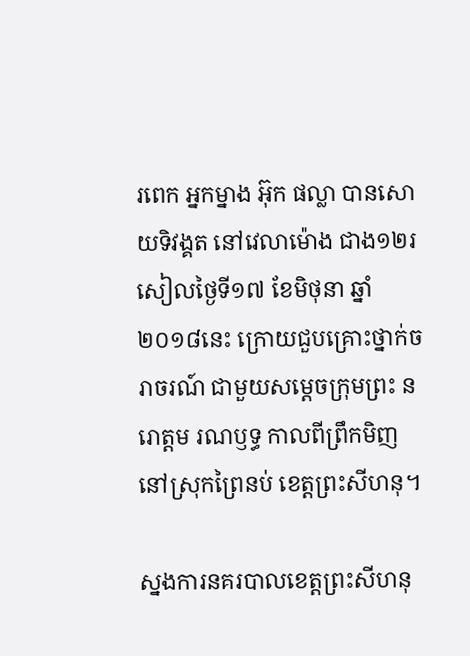រពេក អ្នកម្នាង អ៊ុក ផល្លា បានសោយទិវង្គត នៅវេលាម៉ោង ជាង១២រសៀលថ្ងៃទី១៧ ខែមិថុនា ឆ្នាំ២០១៨នេះ ក្រោយជួបគ្រោះថ្នាក់ចរាចរណ៍ ជាមួយសម្ដេចក្រុមព្រះ នរោត្តម រណឫទ្ធ កាលពីព្រឹកមិញ នៅស្រុកព្រៃនប់ ខេត្តព្រះសីហនុ។

ស្នងការនគរបាលខេត្តព្រះសីហនុ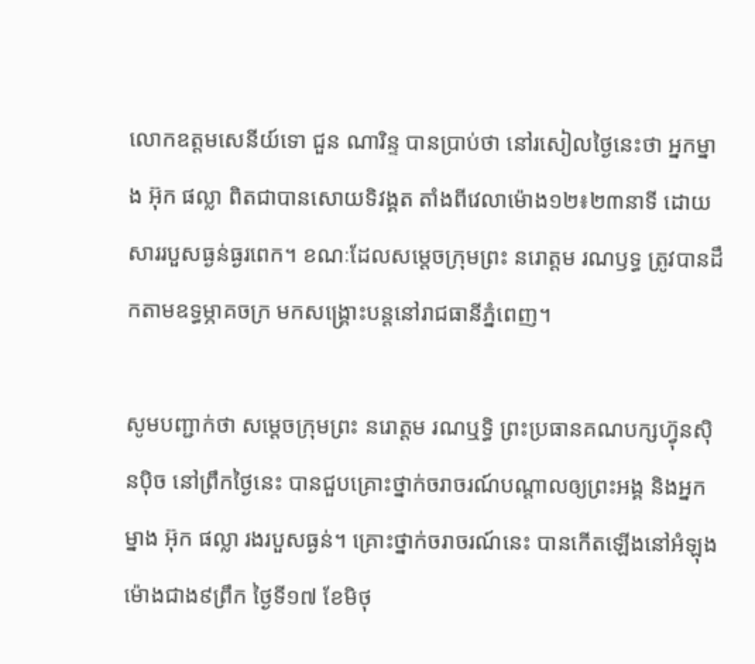លោកឧត្តមសេនីយ៍ទោ ជួន ណារិន្ទ បានប្រាប់ថា នៅរសៀលថ្ងៃនេះថា អ្នកម្នាង អ៊ុក ផល្លា ពិតជាបានសោយទិវង្គត តាំងពីវេលាម៉ោង១២៖២៣នាទី ដោយសាររបួសធ្ងន់ធ្ងរពេក។ ខណៈដែលសម្ដេចក្រុមព្រះ នរោត្តម រណឫទ្ធ ត្រូវបានដឹកតាមឧទ្ធម្ភាគចក្រ មកសង្គ្រោះបន្ដនៅរាជធានីភ្នំពេញ។

សូមបញ្ជាក់ថា សម្ដេចក្រុមព្រះ នរោត្ដម រណឬទ្ធិ ព្រះប្រធានគណបក្សហ៊្វុនស៊ិនប៉ិច នៅព្រឹកថ្ងៃនេះ បានជួបគ្រោះថ្នាក់ចរាចរណ៍បណ្តាលឲ្យព្រះអង្គ និងអ្នកម្នាង អ៊ុក ផល្លា រងរបួសធ្ងន់។ គ្រោះថ្នាក់ចរាចរណ៍នេះ បានកើតឡើងនៅអំឡុងម៉ោងជាង៩ព្រឹក ថ្ងៃទី១៧ ខែមិថុ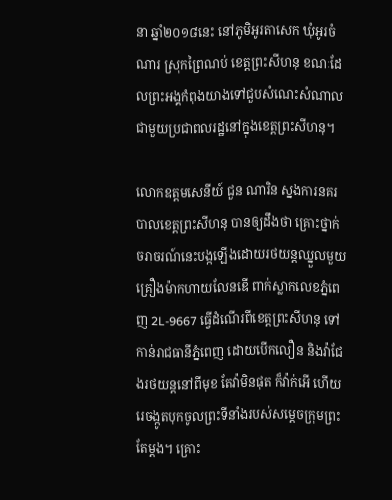នា ឆ្នាំ២០១៨នេះ នៅភូមិអូរតាសេក ឃុំអូរចំណារ ស្រុកព្រៃណប់ ខេត្ដព្រះសីហនុ ខណៈដែលព្រះអង្គកំពុងយាងទៅជួបសំណេះសំណាលជាមួយប្រជាពលរដ្ឋនៅក្នុងខេត្តព្រះសីហនុ។

លោកឧត្តមសេនីយ៍ ជួន ណារិន ស្នងការនគរបាលខេត្តព្រះសីហនុ បានឲ្យដឹងថា គ្រោះថ្នាក់ចរាចរណ៍នេះបង្កឡើងដោយរថយន្តឈ្នួលមួយគ្រឿងម៉ាកហាយលែនឌើ ពាក់ស្លាកលេខភ្នំពេញ 2L-9667 ធ្វើដំណើរពីខេត្ដព្រះសីហនុ ទៅកាន់រាជធានីភ្នំពេញ ដោយបើកលឿន និងវ៉ាជែងរថយន្តនៅពីមុខ តែវ៉ាមិនផុត ក៏វ៉ាក់អើ ហើយរេចង្កូតបុកចូលព្រះទីនាំងរបស់សម្តេចក្រុមព្រះតែម្តង។ គ្រោះ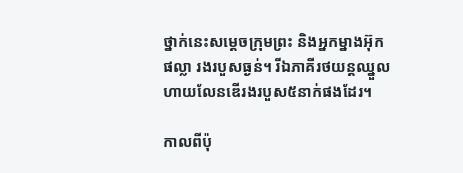ថ្នាក់នេះសម្តេចក្រុមព្រះ និងអ្នកម្នាងអ៊ុក ផល្លា រងរបួសធ្ងន់។ រីឯភាគីរថយន្តឈ្នួលហាយលែនឌើរងរបួស៥នាក់ផងដែរ។

កាលពីប៉ុ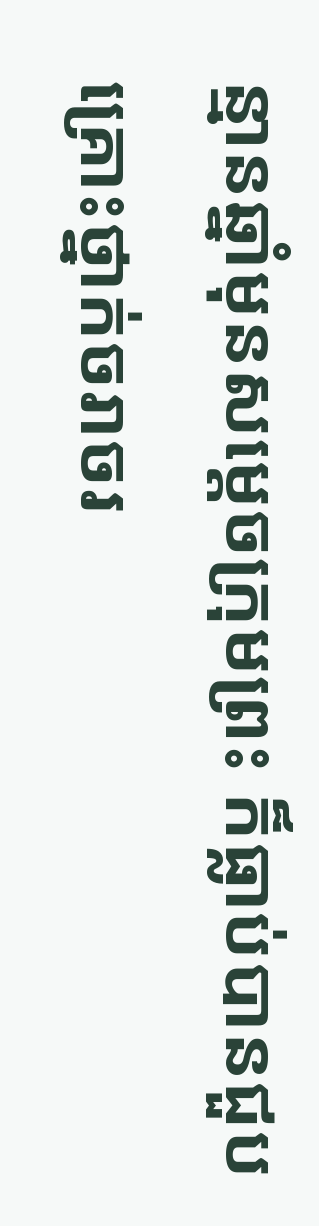ន្មានឆ្នាំមុនសម្តេចក្រុមព្រះ ក៏ធ្លាប់បានជួបគ្រោះថ្នាក់ចរាចរ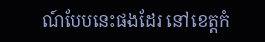ណ៍បែបនេះផងដែរ នៅខេត្តកំ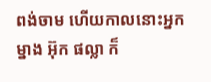ពង់ចាម ហើយកាលនោះអ្នកម្នាង អ៊ុក ផល្លា ក៏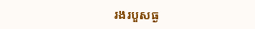រងរបួសធ្ង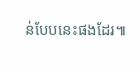ន់បែបនេះផងដែរ៕